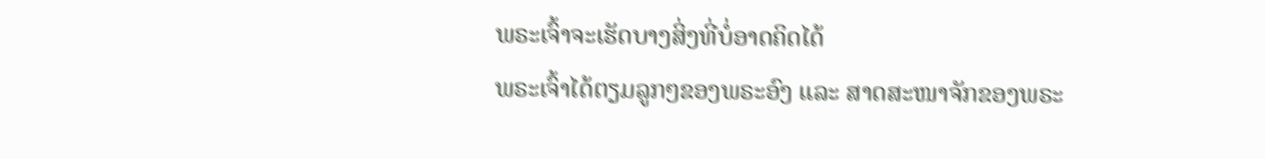ພຣະເຈົ້າຈະເຮັດບາງສິ່ງທີ່ບໍ່ອາດຄິດໄດ້
ພຣະເຈົ້າໄດ້ຕຽມລູກໆຂອງພຣະອົງ ແລະ ສາດສະໜາຈັກຂອງພຣະ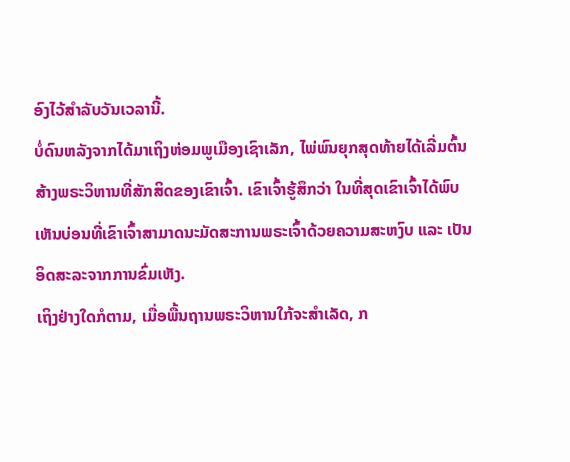ອົງໄວ້ສຳລັບວັນເວລານີ້.
ບໍ່ດົນຫລັງຈາກໄດ້ມາເຖິງຫ່ອມພູເມືອງເຊົາເລັກ, ໄພ່ພົນຍຸກສຸດທ້າຍໄດ້ເລີ່ມຕົ້ນສ້າງພຣະວິຫານທີ່ສັກສິດຂອງເຂົາເຈົ້າ. ເຂົາເຈົ້າຮູ້ສຶກວ່າ ໃນທີ່ສຸດເຂົາເຈົ້າໄດ້ພົບເຫັນບ່ອນທີ່ເຂົາເຈົ້າສາມາດນະມັດສະການພຣະເຈົ້າດ້ວຍຄວາມສະຫງົບ ແລະ ເປັນອິດສະລະຈາກການຂົ່ມເຫັງ.
ເຖິງຢ່າງໃດກໍຕາມ, ເມື່ອພື້ນຖານພຣະວິຫານໃກ້ຈະສຳເລັດ, ກ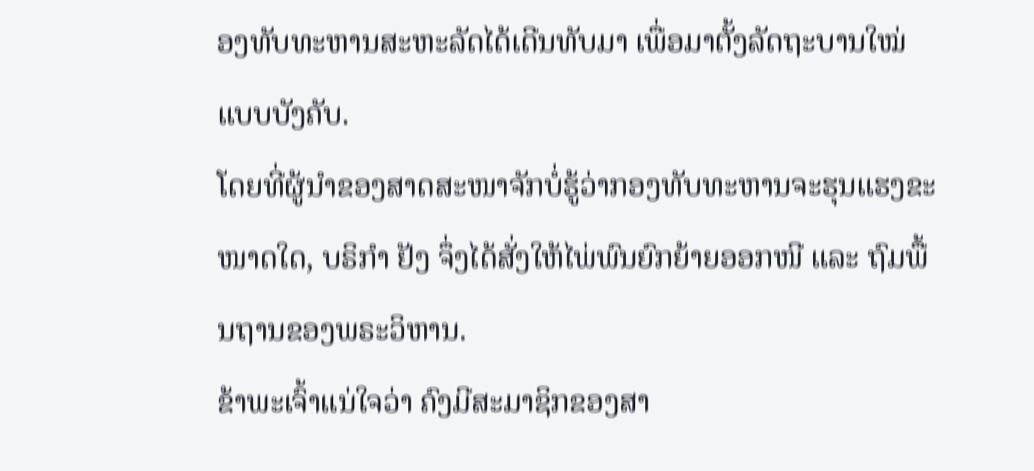ອງທັບທະຫານສະຫະລັດໄດ້ເດີນທັບມາ ເພື່ອມາຕັ້ງລັດຖະບານໃໝ່ແບບບັງຄັບ.
ໂດຍທີ່ຜູ້ນຳຂອງສາດສະໜາຈັກບໍ່ຮູ້ວ່າກອງທັບທະຫານຈະຮຸນແຮງຂະໜາດໃດ, ບຣິກຳ ຢັງ ຈຶ່ງໄດ້ສັ່ງໃຫ້ໄພ່ພົນຍົກຍ້າຍອອກໜີ ແລະ ຖົມພື້ນຖານຂອງພຣະວິຫານ.
ຂ້າພະເຈົ້າແນ່ໃຈວ່າ ຄົງມີສະມາຊິກຂອງສາ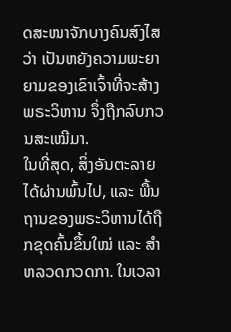ດສະໜາຈັກບາງຄົນສົງໄສວ່າ ເປັນຫຍັງຄວາມພະຍາຍາມຂອງເຂົາເຈົ້າທີ່ຈະສ້າງພຣະວິຫານ ຈຶ່ງຖືກລົບກວນສະເໝີມາ.
ໃນທີ່ສຸດ, ສິ່ງອັນຕະລາຍໄດ້ຜ່ານພົ້ນໄປ, ແລະ ພື້ນຖານຂອງພຣະວິຫານໄດ້ຖືກຂຸດຄົ້ນຂຶ້ນໃໝ່ ແລະ ສຳຫລວດກວດກາ. ໃນເວລາ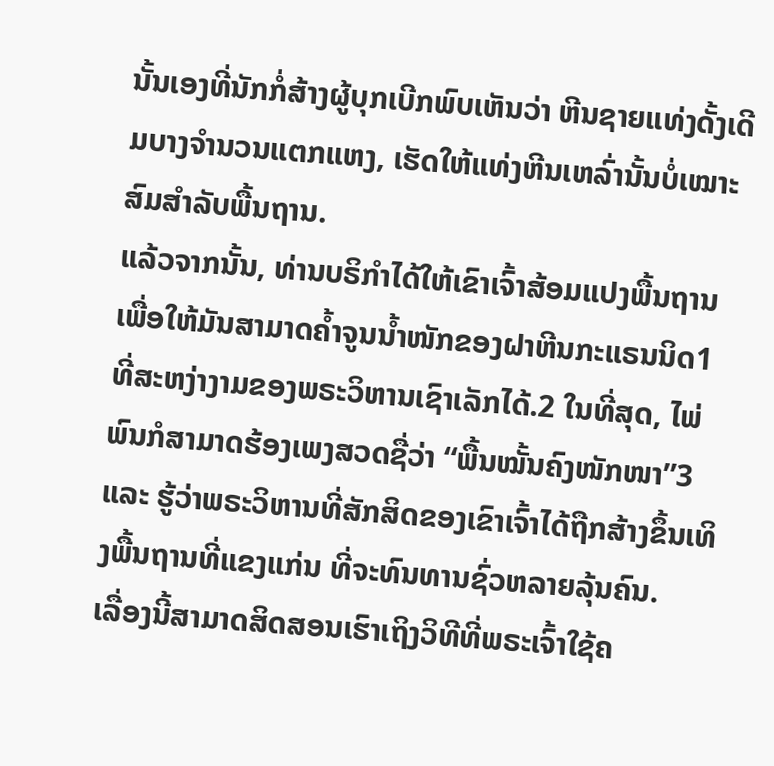ນັ້ນເອງທີ່ນັກກໍ່ສ້າງຜູ້ບຸກເບີກພົບເຫັນວ່າ ຫີນຊາຍແທ່ງດັ້ງເດີມບາງຈຳນວນແຕກແຫງ, ເຮັດໃຫ້ແທ່ງຫີນເຫລົ່ານັ້ນບໍ່ເໝາະສົມສຳລັບພື້ນຖານ.
ແລ້ວຈາກນັ້ນ, ທ່ານບຣິກຳໄດ້ໃຫ້ເຂົາເຈົ້າສ້ອມແປງພື້ນຖານ ເພື່ອໃຫ້ມັນສາມາດຄ້ຳຈູນນ້ຳໜັກຂອງຝາຫີນກະແຣນນິດ1 ທີ່ສະຫງ່າງາມຂອງພຣະວິຫານເຊົາເລັກໄດ້.2 ໃນທີ່ສຸດ, ໄພ່ພົນກໍສາມາດຮ້ອງເພງສວດຊື່ວ່າ “ພື້ນໝັ້ນຄົງໜັກໜາ”3 ແລະ ຮູ້ວ່າພຣະວິຫານທີ່ສັກສິດຂອງເຂົາເຈົ້າໄດ້ຖືກສ້າງຂຶ້ນເທິງພື້ນຖານທີ່ແຂງແກ່ນ ທີ່ຈະທົນທານຊົ່ວຫລາຍລຸ້ນຄົນ.
ເລື່ອງນີ້ສາມາດສິດສອນເຮົາເຖິງວິທີທີ່ພຣະເຈົ້າໃຊ້ຄ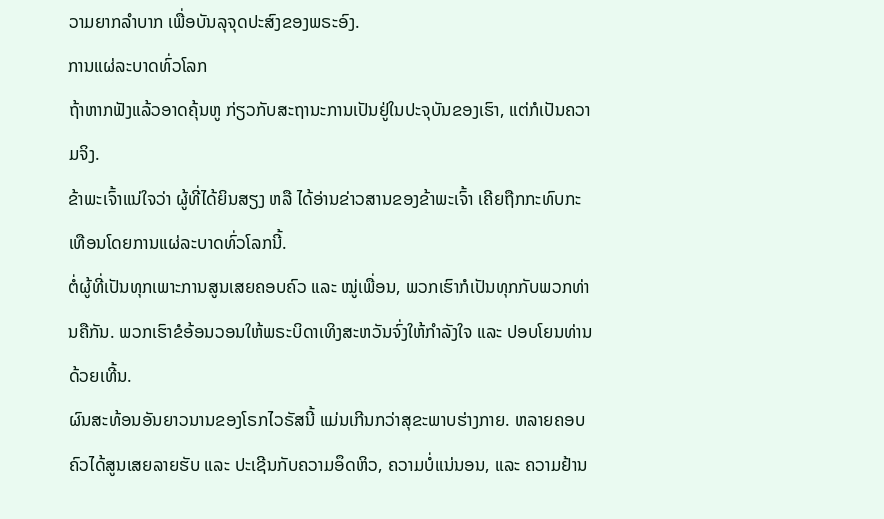ວາມຍາກລຳບາກ ເພື່ອບັນລຸຈຸດປະສົງຂອງພຣະອົງ.
ການແຜ່ລະບາດທົ່ວໂລກ
ຖ້າຫາກຟັງແລ້ວອາດຄຸ້ນຫູ ກ່ຽວກັບສະຖານະການເປັນຢູ່ໃນປະຈຸບັນຂອງເຮົາ, ແຕ່ກໍເປັນຄວາມຈິງ.
ຂ້າພະເຈົ້າແນ່ໃຈວ່າ ຜູ້ທີ່ໄດ້ຍິນສຽງ ຫລື ໄດ້ອ່ານຂ່າວສານຂອງຂ້າພະເຈົ້າ ເຄີຍຖືກກະທົບກະເທືອນໂດຍການແຜ່ລະບາດທົ່ວໂລກນີ້.
ຕໍ່ຜູ້ທີ່ເປັນທຸກເພາະການສູນເສຍຄອບຄົວ ແລະ ໝູ່ເພື່ອນ, ພວກເຮົາກໍເປັນທຸກກັບພວກທ່ານຄືກັນ. ພວກເຮົາຂໍອ້ອນວອນໃຫ້ພຣະບິດາເທິງສະຫວັນຈົ່ງໃຫ້ກຳລັງໃຈ ແລະ ປອບໂຍນທ່ານດ້ວຍເທີ້ນ.
ຜົນສະທ້ອນອັນຍາວນານຂອງໂຣກໄວຣັສນີ້ ແມ່ນເກີນກວ່າສຸຂະພາບຮ່າງກາຍ. ຫລາຍຄອບຄົວໄດ້ສູນເສຍລາຍຮັບ ແລະ ປະເຊີນກັບຄວາມອຶດຫິວ, ຄວາມບໍ່ແນ່ນອນ, ແລະ ຄວາມຢ້ານ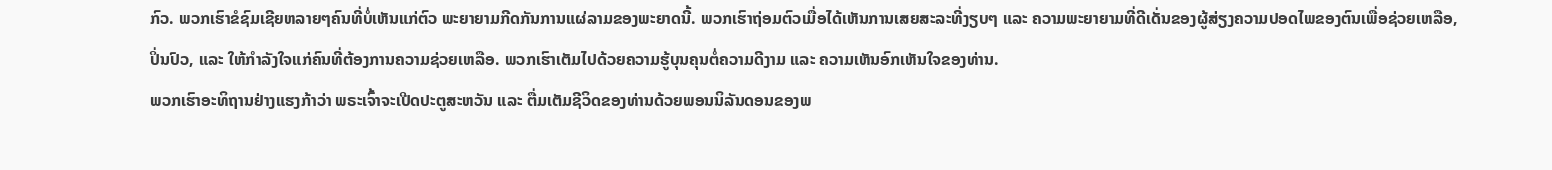ກົວ. ພວກເຮົາຂໍຊົມເຊີຍຫລາຍໆຄົນທີ່ບໍ່ເຫັນແກ່ຕົວ ພະຍາຍາມກີດກັນການແຜ່ລາມຂອງພະຍາດນີ້. ພວກເຮົາຖ່ອມຕົວເມື່ອໄດ້ເຫັນການເສຍສະລະທີ່ງຽບໆ ແລະ ຄວາມພະຍາຍາມທີ່ດີເດັ່ນຂອງຜູ້ສ່ຽງຄວາມປອດໄພຂອງຕົນເພື່ອຊ່ວຍເຫລືອ, ປິ່ນປົວ, ແລະ ໃຫ້ກຳລັງໃຈແກ່ຄົນທີ່ຕ້ອງການຄວາມຊ່ວຍເຫລືອ. ພວກເຮົາເຕັມໄປດ້ວຍຄວາມຮູ້ບຸນຄຸນຕໍ່ຄວາມດີງາມ ແລະ ຄວາມເຫັນອົກເຫັນໃຈຂອງທ່ານ.
ພວກເຮົາອະທິຖານຢ່າງແຮງກ້າວ່າ ພຣະເຈົ້າຈະເປີດປະຕູສະຫວັນ ແລະ ຕື່ມເຕັມຊີວິດຂອງທ່ານດ້ວຍພອນນິລັນດອນຂອງພ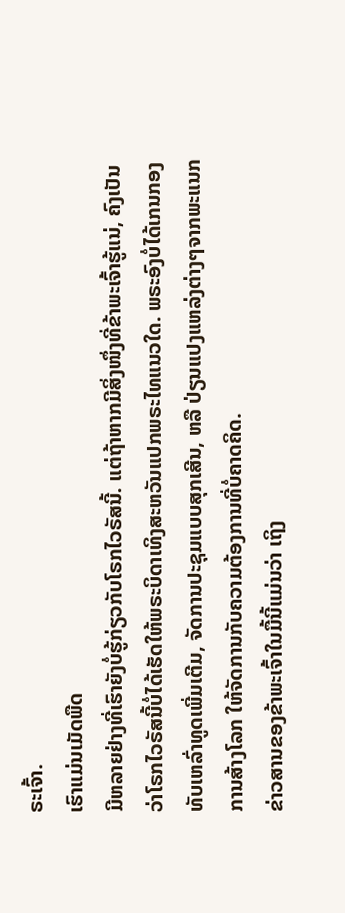ຣະເຈົ້າ.
ເຮົາແມ່ນເມັດພືດ
ມີຫລາຍຢ່າງທີ່ເຮົາຍັງບໍ່ຮູ້ກ່ຽວກັບໂຣກໄວຣັສນີ້. ແຕ່ຖ້າຫາກມີສິ່ງໜຶ່ງທີ່ຂ້າພະເຈົ້າຮູ້ແນ່, ຄົງເປັນວ່າໂຣກໄວຣັສນີ້ບໍ່ໄດ້ເຮັດໃຫ້ພຣະບິດາເທິງສະຫວັນແປກພຣະໄທແນວໃດ. ພຣະອົງບໍ່ໄດ້ເກນກອງທັບເຫລົ່າທູດເພີ່ມເຕີມ, ຈັດການປະຊຸມແບບສຸກເສີນ, ຫລື ປ່ຽນແປງແຫລ່ງຕ່າງໆຈາກພະແນກການສ້າງໂລກ ໃຫ້ຈັດການກັບຄວາມຕ້ອງການທີ່ບໍ່ຄາດຄິດ.
ຂ່າວສານຂອງຂ້າພະເຈົ້າໃນມື້ນີ້ແມ່ນວ່າ ເຖິງ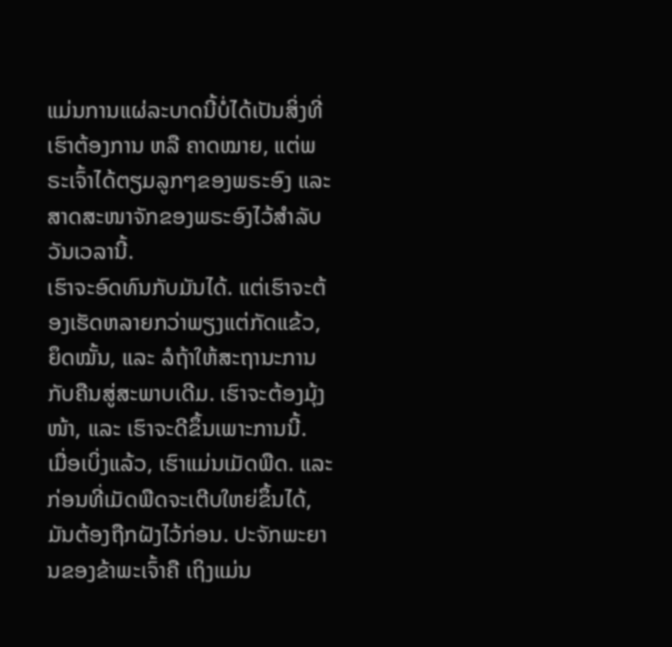ແມ່ນການແຜ່ລະບາດນີ້ບໍ່ໄດ້ເປັນສິ່ງທີ່ເຮົາຕ້ອງການ ຫລື ຄາດໝາຍ, ແຕ່ພຣະເຈົ້າໄດ້ຕຽມລູກໆຂອງພຣະອົງ ແລະ ສາດສະໜາຈັກຂອງພຣະອົງໄວ້ສຳລັບວັນເວລານີ້.
ເຮົາຈະອົດທົນກັບມັນໄດ້. ແຕ່ເຮົາຈະຕ້ອງເຮັດຫລາຍກວ່າພຽງແຕ່ກັດແຂ້ວ, ຍຶດໝັ້ນ, ແລະ ລໍຖ້າໃຫ້ສະຖານະການກັບຄືນສູ່ສະພາບເດີມ. ເຮົາຈະຕ້ອງມຸ້ງໜ້າ, ແລະ ເຮົາຈະດີຂຶ້ນເພາະການນີ້.
ເມື່ອເບິ່ງແລ້ວ, ເຮົາແມ່ນເມັດພືດ. ແລະ ກ່ອນທີ່ເມັດພືດຈະເຕີບໃຫຍ່ຂຶ້ນໄດ້, ມັນຕ້ອງຖືກຝັງໄວ້ກ່ອນ. ປະຈັກພະຍານຂອງຂ້າພະເຈົ້າຄື ເຖິງແມ່ນ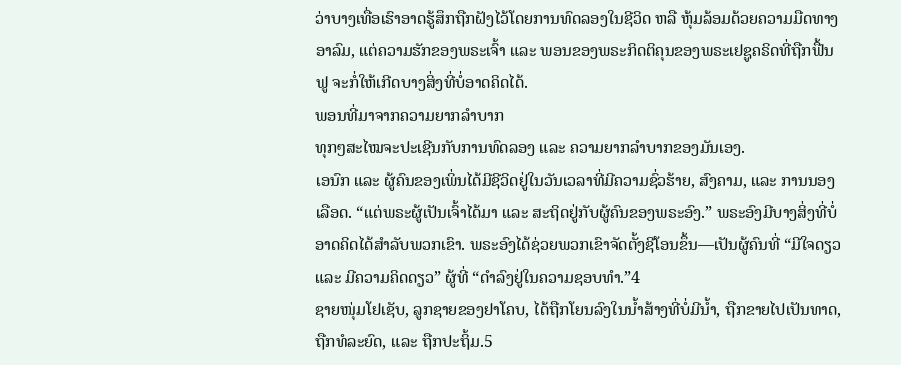ວ່າບາງເທື່ອເຮົາອາດຮູ້ສຶກຖືກຝັງໄວ້ໂດຍການທົດລອງໃນຊີວິດ ຫລື ຫຸ້ມລ້ອມດ້ວຍຄວາມມືດທາງອາລົມ, ແຕ່ຄວາມຮັກຂອງພຣະເຈົ້າ ແລະ ພອນຂອງພຣະກິດຕິຄຸນຂອງພຣະເຢຊູຄຣິດທີ່ຖືກຟື້ນຟູ ຈະກໍ່ໃຫ້ເກີດບາງສິ່ງທີ່ບໍ່ອາດຄິດໄດ້.
ພອນທີ່ມາຈາກຄວາມຍາກລຳບາກ
ທຸກໆສະໄໝຈະປະເຊີນກັບການທົດລອງ ແລະ ຄວາມຍາກລຳບາກຂອງມັນເອງ.
ເອນົກ ແລະ ຜູ້ຄົນຂອງເພິ່ນໄດ້ມີຊີວິດຢູ່ໃນວັນເວລາທີ່ມີຄວາມຊົ່ວຮ້າຍ, ສົງຄາມ, ແລະ ການນອງເລືອດ. “ແຕ່ພຣະຜູ້ເປັນເຈົ້າໄດ້ມາ ແລະ ສະຖິດຢູ່ກັບຜູ້ຄົນຂອງພຣະອົງ.” ພຣະອົງມີບາງສິ່ງທີ່ບໍ່ອາດຄິດໄດ້ສຳລັບພວກເຂົາ. ພຣະອົງໄດ້ຊ່ວຍພວກເຂົາຈັດຕັ້ງຊີໂອນຂຶ້ນ—ເປັນຜູ້ຄົນທີ່ “ມີໃຈດຽວ ແລະ ມີຄວາມຄິດດຽວ” ຜູ້ທີ່ “ດຳລົງຢູ່ໃນຄວາມຊອບທຳ.”4
ຊາຍໜຸ່ມໂຢເຊັບ, ລູກຊາຍຂອງຢາໂຄບ, ໄດ້ຖືກໂຍນລົງໃນນ້ຳສ້າງທີ່ບໍ່ມີນ້ຳ, ຖືກຂາຍໄປເປັນທາດ, ຖືກທໍລະຍົດ, ແລະ ຖືກປະຖິ້ມ.5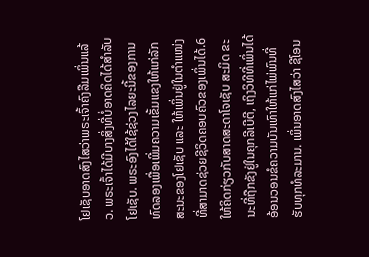ໂຢເຊັບອາດສົງໄສວ່າພຣະເຈົ້າຄົງລືມເພິ່ນແລ້ວ. ພຣະເຈົ້າໄດ້ມີບາງສິ່ງທີ່ບໍ່ອາດຄິດໄດ້ສຳລັບໂຢເຊັບ. ພຣະອົງໄດ້ໃຊ້ຊ່ວງໄລຍະນີ້ຂອງການທົດລອງເພື່ອເພີ່ມຄວາມເຂັ້ມແຂງໃຫ້ແກ່ລັກສະນະຂອງໂຢເຊັບ ແລະ ໃຫ້ເພິ່ນຢູ່ໃນຕຳແໜ່ງທີ່ສາມາດຊ່ວຍຊີວິດຄອບຄົວຂອງເພິ່ນໄດ້.6
ໃຫ້ຄິດກ່ຽວກັບສາດສະດາໂຈເຊັບ ສະມິດ ຂະນະທີ່ຖືກຂັງຢູ່ໃນຄຸກລີເບີຕີ, ເຖິງວິທີທີ່ເພິ່ນໄດ້ອ້ອນວອນຂໍຄວາມບັນເທົາໃຫ້ແກ່ໄພ່ພົນທີ່ຮັບທຸກທໍລະມານ. ເພິ່ນອາດສົງໄສວ່າ ຊີໂອນ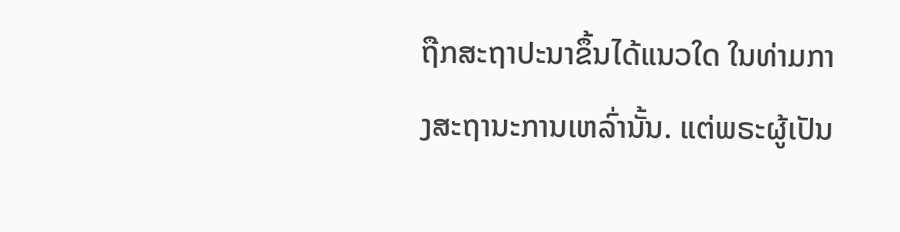ຖືກສະຖາປະນາຂຶ້ນໄດ້ແນວໃດ ໃນທ່າມກາງສະຖານະການເຫລົ່ານັ້ນ. ແຕ່ພຣະຜູ້ເປັນ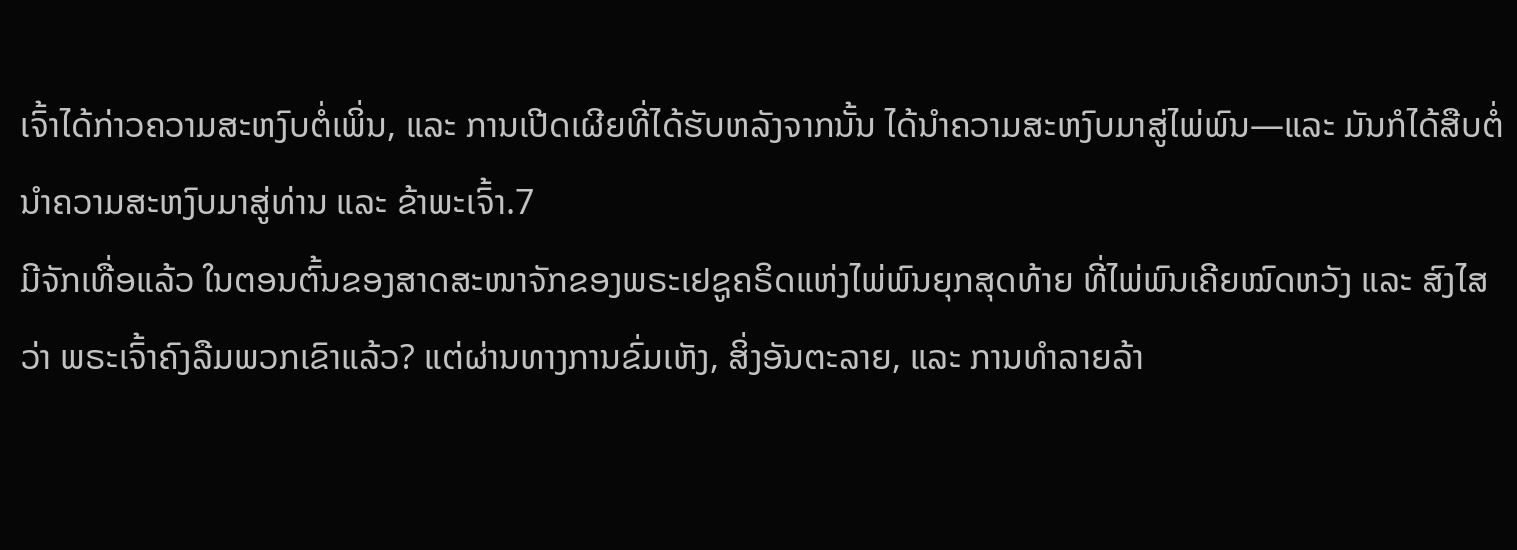ເຈົ້າໄດ້ກ່າວຄວາມສະຫງົບຕໍ່ເພິ່ນ, ແລະ ການເປີດເຜີຍທີ່ໄດ້ຮັບຫລັງຈາກນັ້ນ ໄດ້ນຳຄວາມສະຫງົບມາສູ່ໄພ່ພົນ—ແລະ ມັນກໍໄດ້ສືບຕໍ່ນຳຄວາມສະຫງົບມາສູ່ທ່ານ ແລະ ຂ້າພະເຈົ້າ.7
ມີຈັກເທື່ອແລ້ວ ໃນຕອນຕົ້ນຂອງສາດສະໜາຈັກຂອງພຣະເຢຊູຄຣິດແຫ່ງໄພ່ພົນຍຸກສຸດທ້າຍ ທີ່ໄພ່ພົນເຄີຍໝົດຫວັງ ແລະ ສົງໄສວ່າ ພຣະເຈົ້າຄົງລືມພວກເຂົາແລ້ວ? ແຕ່ຜ່ານທາງການຂົ່ມເຫັງ, ສິ່ງອັນຕະລາຍ, ແລະ ການທຳລາຍລ້າ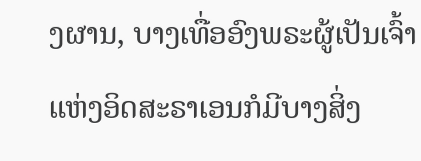ງຜານ, ບາງເທື່ອອົງພຣະຜູ້ເປັນເຈົ້າແຫ່ງອິດສະຣາເອນກໍມີບາງສິ່ງ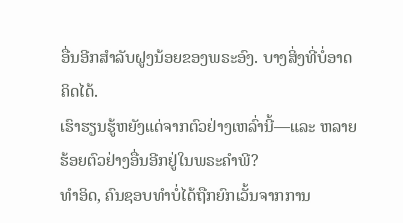ອື່ນອີກສຳລັບຝູງນ້ອຍຂອງພຣະອົງ. ບາງສິ່ງທີ່ບໍ່ອາດຄິດໄດ້.
ເຮົາຮຽນຮູ້ຫຍັງແດ່ຈາກຕົວຢ່າງເຫລົ່ານີ້—ແລະ ຫລາຍຮ້ອຍຕົວຢ່າງອື່ນອີກຢູ່ໃນພຣະຄຳພີ?
ທຳອິດ, ຄົນຊອບທຳບໍ່ໄດ້ຖືກຍົກເວັ້ນຈາກການ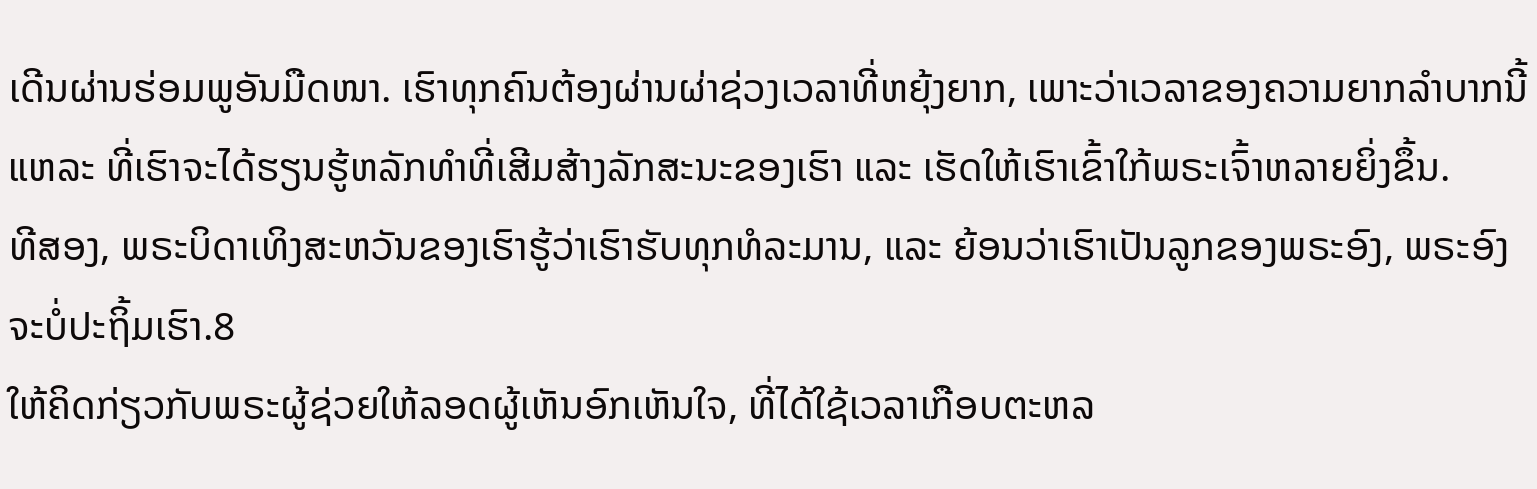ເດີນຜ່ານຮ່ອມພູອັນມືດໜາ. ເຮົາທຸກຄົນຕ້ອງຜ່ານຜ່າຊ່ວງເວລາທີ່ຫຍຸ້ງຍາກ, ເພາະວ່າເວລາຂອງຄວາມຍາກລຳບາກນີ້ແຫລະ ທີ່ເຮົາຈະໄດ້ຮຽນຮູ້ຫລັກທຳທີ່ເສີມສ້າງລັກສະນະຂອງເຮົາ ແລະ ເຮັດໃຫ້ເຮົາເຂົ້າໃກ້ພຣະເຈົ້າຫລາຍຍິ່ງຂຶ້ນ.
ທີສອງ, ພຣະບິດາເທິງສະຫວັນຂອງເຮົາຮູ້ວ່າເຮົາຮັບທຸກທໍລະມານ, ແລະ ຍ້ອນວ່າເຮົາເປັນລູກຂອງພຣະອົງ, ພຣະອົງຈະບໍ່ປະຖິ້ມເຮົາ.8
ໃຫ້ຄິດກ່ຽວກັບພຣະຜູ້ຊ່ວຍໃຫ້ລອດຜູ້ເຫັນອົກເຫັນໃຈ, ທີ່ໄດ້ໃຊ້ເວລາເກືອບຕະຫລ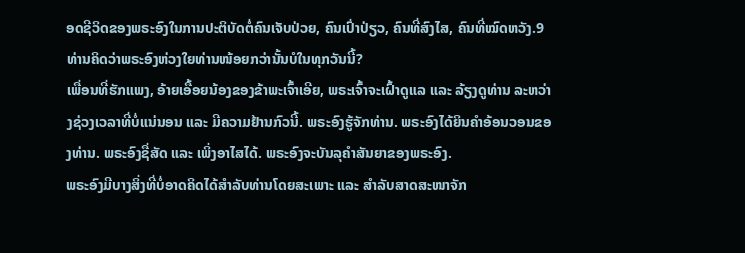ອດຊີວິດຂອງພຣະອົງໃນການປະຕິບັດຕໍ່ຄົນເຈັບປ່ວຍ, ຄົນເປົ່າປ່ຽວ, ຄົນທີ່ສົງໄສ, ຄົນທີ່ໝົດຫວັງ.9 ທ່ານຄິດວ່າພຣະອົງຫ່ວງໃຍທ່ານໜ້ອຍກວ່ານັ້ນບໍໃນທຸກວັນນີ້?
ເພື່ອນທີ່ຮັກແພງ, ອ້າຍເອື້ອຍນ້ອງຂອງຂ້າພະເຈົ້າເອີຍ, ພຣະເຈົ້າຈະເຝົ້າດູແລ ແລະ ລ້ຽງດູທ່ານ ລະຫວ່າງຊ່ວງເວລາທີ່ບໍ່ແນ່ນອນ ແລະ ມີຄວາມຢ້ານກົວນີ້. ພຣະອົງຮູ້ຈັກທ່ານ. ພຣະອົງໄດ້ຍິນຄຳອ້ອນວອນຂອງທ່ານ. ພຣະອົງຊື່ສັດ ແລະ ເພິ່ງອາໄສໄດ້. ພຣະອົງຈະບັນລຸຄຳສັນຍາຂອງພຣະອົງ.
ພຣະອົງມີບາງສິ່ງທີ່ບໍ່ອາດຄິດໄດ້ສຳລັບທ່ານໂດຍສະເພາະ ແລະ ສຳລັບສາດສະໜາຈັກ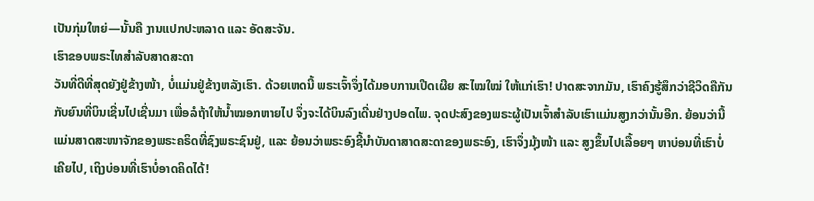ເປັນກຸ່ມໃຫຍ່—ນັ້ນຄື ງານແປກປະຫລາດ ແລະ ອັດສະຈັນ.
ເຮົາຂອບພຣະໄທສຳລັບສາດສະດາ
ວັນທີ່ດີທີ່ສຸດຍັງຢູ່ຂ້າງໜ້າ, ບໍ່ແມ່ນຢູ່ຂ້າງຫລັງເຮົາ. ດ້ວຍເຫດນີ້ ພຣະເຈົ້າຈຶ່ງໄດ້ມອບການເປີດເຜີຍ ສະໄໝໃໝ່ ໃຫ້ແກ່ເຮົາ! ປາດສະຈາກມັນ, ເຮົາຄົງຮູ້ສຶກວ່າຊີວິດຄືກັນກັບຍົນທີ່ບິນເຊີ່ນໄປເຊີ່ນມາ ເພື່ອລໍຖ້າໃຫ້ນ້ຳໝອກຫາຍໄປ ຈຶ່ງຈະໄດ້ບິນລົງເດີ່ນຢ່າງປອດໄພ. ຈຸດປະສົງຂອງພຣະຜູ້ເປັນເຈົ້າສຳລັບເຮົາແມ່ນສູງກວ່ານັ້ນອີກ. ຍ້ອນວ່ານີ້ແມ່ນສາດສະໜາຈັກຂອງພຣະຄຣິດທີ່ຊົງພຣະຊົນຢູ່, ແລະ ຍ້ອນວ່າພຣະອົງຊີ້ນຳບັນດາສາດສະດາຂອງພຣະອົງ, ເຮົາຈຶ່ງມຸ້ງໜ້າ ແລະ ສູງຂຶ້ນໄປເລື້ອຍໆ ຫາບ່ອນທີ່ເຮົາບໍ່ເຄີຍໄປ, ເຖິງບ່ອນທີ່ເຮົາບໍ່ອາດຄິດໄດ້!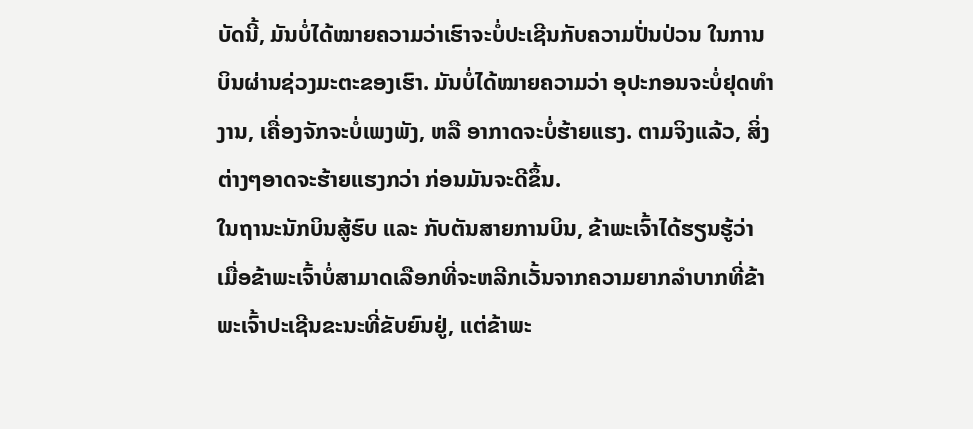ບັດນີ້, ມັນບໍ່ໄດ້ໝາຍຄວາມວ່າເຮົາຈະບໍ່ປະເຊີນກັບຄວາມປັ່ນປ່ວນ ໃນການບິນຜ່ານຊ່ວງມະຕະຂອງເຮົາ. ມັນບໍ່ໄດ້ໝາຍຄວາມວ່າ ອຸປະກອນຈະບໍ່ຢຸດທຳງານ, ເຄື່ອງຈັກຈະບໍ່ເພງພັງ, ຫລື ອາກາດຈະບໍ່ຮ້າຍແຮງ. ຕາມຈິງແລ້ວ, ສິ່ງຕ່າງໆອາດຈະຮ້າຍແຮງກວ່າ ກ່ອນມັນຈະດີຂຶ້ນ.
ໃນຖານະນັກບິນສູ້ຮົບ ແລະ ກັບຕັນສາຍການບິນ, ຂ້າພະເຈົ້າໄດ້ຮຽນຮູ້ວ່າ ເມື່ອຂ້າພະເຈົ້າບໍ່ສາມາດເລືອກທີ່ຈະຫລີກເວັ້ນຈາກຄວາມຍາກລຳບາກທີ່ຂ້າພະເຈົ້າປະເຊີນຂະນະທີ່ຂັບຍົນຢູ່, ແຕ່ຂ້າພະ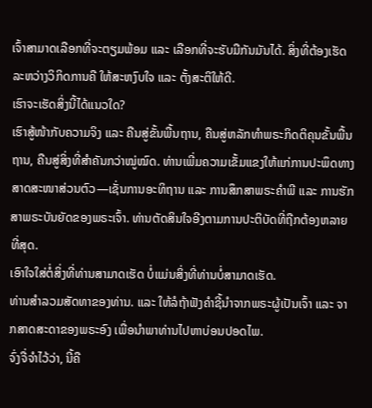ເຈົ້າສາມາດເລືອກທີ່ຈະຕຽມພ້ອມ ແລະ ເລືອກທີ່ຈະຮັບມືກັນມັນໄດ້. ສິ່ງທີ່ຕ້ອງເຮັດລະຫວ່າງວິກິດການຄື ໃຫ້ສະຫງົບໃຈ ແລະ ຕັ້ງສະຕິໃຫ້ດີ.
ເຮົາຈະເຮັດສິ່ງນີ້ໄດ້ແນວໃດ?
ເຮົາສູ້ໜ້າກັບຄວາມຈິງ ແລະ ຄືນສູ່ຂັ້ນພື້ນຖານ, ຄືນສູ່ຫລັກທຳພຣະກິດຕິຄຸນຂັ້ນພື້ນຖານ, ຄືນສູ່ສິ່ງທີ່ສຳຄັນກວ່າໝູ່ໝົດ. ທ່ານເພີ່ມຄວາມເຂັ້ມແຂງໃຫ້ແກ່ການປະພຶດທາງສາດສະໜາສ່ວນຕົວ—ເຊັ່ນການອະທິຖານ ແລະ ການສຶກສາພຣະຄຳພີ ແລະ ການຮັກສາພຣະບັນຍັດຂອງພຣະເຈົ້າ. ທ່ານຕັດສິນໃຈອີງຕາມການປະຕິບັດທີ່ຖືກຕ້ອງຫລາຍທີ່ສຸດ.
ເອົາໃຈໃສ່ຕໍ່ສິ່ງທີ່ທ່ານສາມາດເຮັດ ບໍ່ແມ່ນສິ່ງທີ່ທ່ານບໍ່ສາມາດເຮັດ.
ທ່ານສຳລວມສັດທາຂອງທ່ານ. ແລະ ໃຫ້ລໍຖ້າຟັງຄຳຊີ້ນຳຈາກພຣະຜູ້ເປັນເຈົ້າ ແລະ ຈາກສາດສະດາຂອງພຣະອົງ ເພື່ອນຳພາທ່ານໄປຫາບ່ອນປອດໄພ.
ຈົ່ງຈື່ຈຳໄວ້ວ່າ, ນີ້ຄື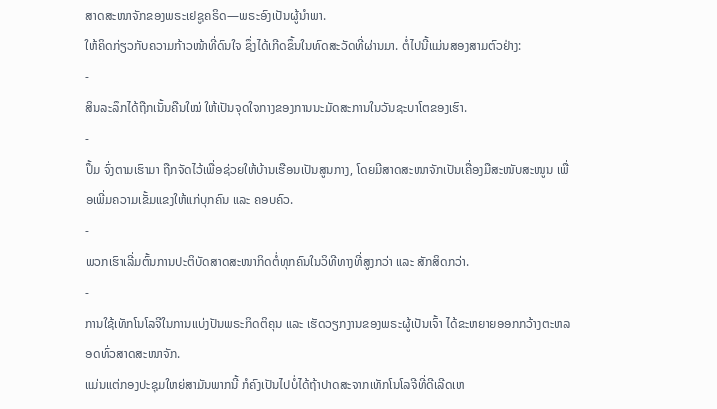ສາດສະໜາຈັກຂອງພຣະເຢຊູຄຣິດ—ພຣະອົງເປັນຜູ້ນຳພາ.
ໃຫ້ຄິດກ່ຽວກັບຄວາມກ້າວໜ້າທີ່ດົນໃຈ ຊຶ່ງໄດ້ເກີດຂຶ້ນໃນທົດສະວັດທີ່ຜ່ານມາ. ຕໍ່ໄປນີ້ແມ່ນສອງສາມຕົວຢ່າງ:
-
ສິນລະລຶກໄດ້ຖືກເນັ້ນຄືນໃໝ່ ໃຫ້ເປັນຈຸດໃຈກາງຂອງການນະມັດສະການໃນວັນຊະບາໂຕຂອງເຮົາ.
-
ປຶ້ມ ຈົ່ງຕາມເຮົາມາ ຖືກຈັດໄວ້ເພື່ອຊ່ວຍໃຫ້ບ້ານເຮືອນເປັນສູນກາງ, ໂດຍມີສາດສະໜາຈັກເປັນເຄື່ອງມືສະໜັບສະໜູນ ເພື່ອເພີ່ມຄວາມເຂັ້ມແຂງໃຫ້ແກ່ບຸກຄົນ ແລະ ຄອບຄົວ.
-
ພວກເຮົາເລີ່ມຕົ້ນການປະຕິບັດສາດສະໜາກິດຕໍ່ທຸກຄົນໃນວິທີທາງທີ່ສູງກວ່າ ແລະ ສັກສິດກວ່າ.
-
ການໃຊ້ເທັກໂນໂລຈີໃນການແບ່ງປັນພຣະກິດຕິຄຸນ ແລະ ເຮັດວຽກງານຂອງພຣະຜູ້ເປັນເຈົ້າ ໄດ້ຂະຫຍາຍອອກກວ້າງຕະຫລອດທົ່ວສາດສະໜາຈັກ.
ແມ່ນແຕ່ກອງປະຊຸມໃຫຍ່ສາມັນພາກນີ້ ກໍຄົງເປັນໄປບໍ່ໄດ້ຖ້າປາດສະຈາກເທັກໂນໂລຈີທີ່ດີເລີດເຫ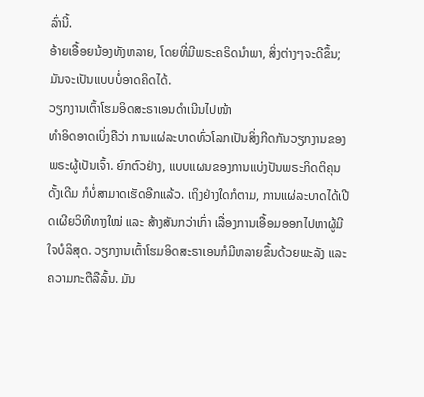ລົ່ານີ້.
ອ້າຍເອື້ອຍນ້ອງທັງຫລາຍ, ໂດຍທີ່ມີພຣະຄຣິດນຳພາ, ສິ່ງຕ່າງໆຈະດີຂຶ້ນ; ມັນຈະເປັນແບບບໍ່ອາດຄິດໄດ້.
ວຽກງານເຕົ້າໂຮມອິດສະຣາເອນດຳເນີນໄປໜ້າ
ທຳອິດອາດເບິ່ງຄືວ່າ ການແຜ່ລະບາດທົ່ວໂລກເປັນສິ່ງກີດກັນວຽກງານຂອງພຣະຜູ້ເປັນເຈົ້າ. ຍົກຕົວຢ່າງ, ແບບແຜນຂອງການແບ່ງປັນພຣະກິດຕິຄຸນດັ້ງເດີມ ກໍບໍ່ສາມາດເຮັດອີກແລ້ວ. ເຖິງຢ່າງໃດກໍຕາມ, ການແຜ່ລະບາດໄດ້ເປີດເຜີຍວິທີທາງໃໝ່ ແລະ ສ້າງສັນກວ່າເກົ່າ ເລື່ອງການເອື້ອມອອກໄປຫາຜູ້ມີໃຈບໍລິສຸດ. ວຽກງານເຕົ້າໂຮມອິດສະຣາເອນກໍມີຫລາຍຂຶ້ນດ້ວຍພະລັງ ແລະ ຄວາມກະຕືລືລົ້ນ. ມັນ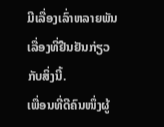ມີເລື່ອງເລົ່າຫລາຍພັນເລື່ອງທີ່ຢືນຢັນກ່ຽວກັບສິ່ງນີ້.
ເພື່ອນທີ່ດີຄົນໜຶ່ງຜູ້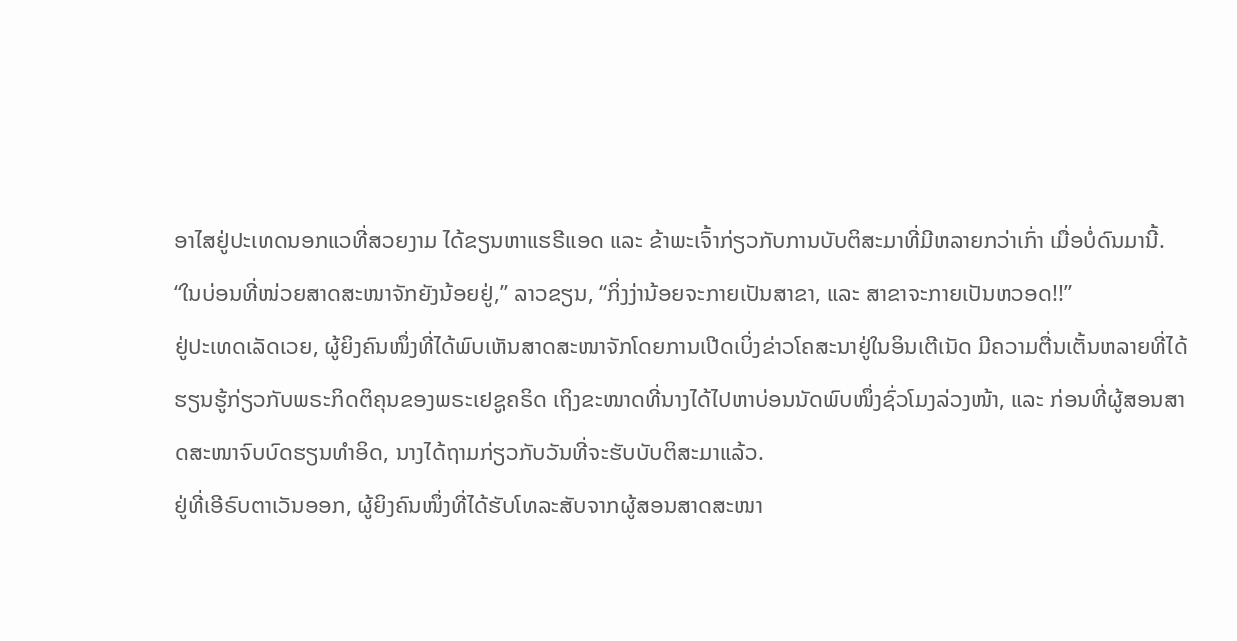ອາໄສຢູ່ປະເທດນອກແວທີ່ສວຍງາມ ໄດ້ຂຽນຫາແຮຣີແອດ ແລະ ຂ້າພະເຈົ້າກ່ຽວກັບການບັບຕິສະມາທີ່ມີຫລາຍກວ່າເກົ່າ ເມື່ອບໍ່ດົນມານີ້. “ໃນບ່ອນທີ່ໜ່ວຍສາດສະໜາຈັກຍັງນ້ອຍຢູ່,” ລາວຂຽນ, “ກິ່ງງ່ານ້ອຍຈະກາຍເປັນສາຂາ, ແລະ ສາຂາຈະກາຍເປັນຫວອດ!!”
ຢູ່ປະເທດເລັດເວຍ, ຜູ້ຍິງຄົນໜຶ່ງທີ່ໄດ້ພົບເຫັນສາດສະໜາຈັກໂດຍການເປີດເບິ່ງຂ່າວໂຄສະນາຢູ່ໃນອິນເຕີເນັດ ມີຄວາມຕື່ນເຕັ້ນຫລາຍທີ່ໄດ້ຮຽນຮູ້ກ່ຽວກັບພຣະກິດຕິຄຸນຂອງພຣະເຢຊູຄຣິດ ເຖິງຂະໜາດທີ່ນາງໄດ້ໄປຫາບ່ອນນັດພົບໜຶ່ງຊົ່ວໂມງລ່ວງໜ້າ, ແລະ ກ່ອນທີ່ຜູ້ສອນສາດສະໜາຈົບບົດຮຽນທຳອິດ, ນາງໄດ້ຖາມກ່ຽວກັບວັນທີ່ຈະຮັບບັບຕິສະມາແລ້ວ.
ຢູ່ທີ່ເອີຣົບຕາເວັນອອກ, ຜູ້ຍິງຄົນໜຶ່ງທີ່ໄດ້ຮັບໂທລະສັບຈາກຜູ້ສອນສາດສະໜາ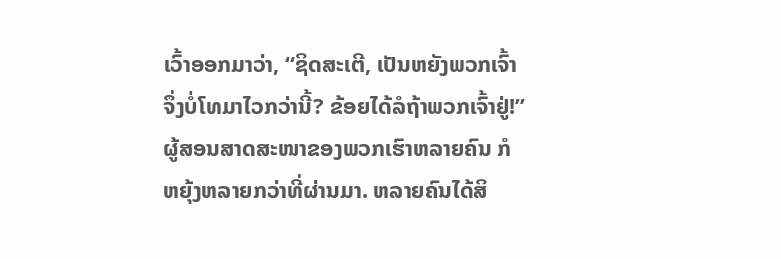ເວົ້າອອກມາວ່າ, “ຊິດສະເຕີ, ເປັນຫຍັງພວກເຈົ້າຈຶ່ງບໍ່ໂທມາໄວກວ່ານີ້? ຂ້ອຍໄດ້ລໍຖ້າພວກເຈົ້າຢູ່!”
ຜູ້ສອນສາດສະໜາຂອງພວກເຮົາຫລາຍຄົນ ກໍຫຍຸ້ງຫລາຍກວ່າທີ່ຜ່ານມາ. ຫລາຍຄົນໄດ້ສິ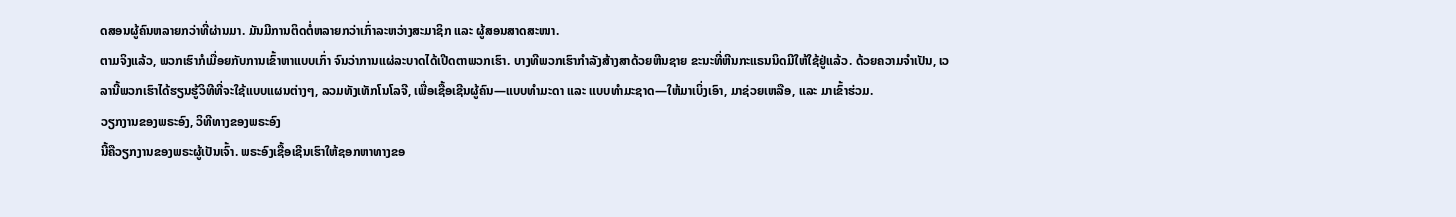ດສອນຜູ້ຄົນຫລາຍກວ່າທີ່ຜ່ານມາ. ມັນມີການຕິດຕໍ່ຫລາຍກວ່າເກົ່າລະຫວ່າງສະມາຊິກ ແລະ ຜູ້ສອນສາດສະໜາ.
ຕາມຈິງແລ້ວ, ພວກເຮົາກໍເມື່ອຍກັບການເຂົ້າຫາແບບເກົ່າ ຈົນວ່າການແຜ່ລະບາດໄດ້ເປີດຕາພວກເຮົາ. ບາງທີພວກເຮົາກຳລັງສ້າງສາດ້ວຍຫີນຊາຍ ຂະນະທີ່ຫີນກະແຣນນິດມີໃຫ້ໃຊ້ຢູ່ແລ້ວ. ດ້ວຍຄວາມຈຳເປັນ, ເວລານີ້ພວກເຮົາໄດ້ຮຽນຮູ້ວິທີທີ່ຈະໃຊ້ແບບແຜນຕ່າງໆ, ລວມທັງເທັກໂນໂລຈີ, ເພື່ອເຊື້ອເຊີນຜູ້ຄົນ—ແບບທຳມະດາ ແລະ ແບບທຳມະຊາດ—ໃຫ້ມາເບິ່ງເອົາ, ມາຊ່ວຍເຫລືອ, ແລະ ມາເຂົ້າຮ່ວມ.
ວຽກງານຂອງພຣະອົງ, ວິທີທາງຂອງພຣະອົງ
ນີ້ຄືວຽກງານຂອງພຣະຜູ້ເປັນເຈົ້າ. ພຣະອົງເຊື້ອເຊີນເຮົາໃຫ້ຊອກຫາທາງຂອ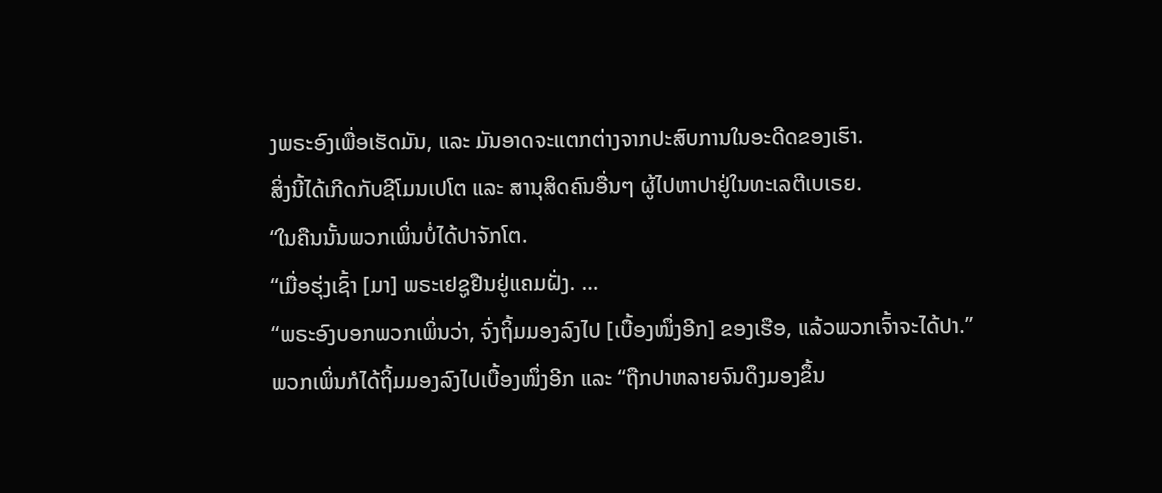ງພຣະອົງເພື່ອເຮັດມັນ, ແລະ ມັນອາດຈະແຕກຕ່າງຈາກປະສົບການໃນອະດີດຂອງເຮົາ.
ສິ່ງນີ້ໄດ້ເກີດກັບຊີໂມນເປໂຕ ແລະ ສານຸສິດຄົນອື່ນໆ ຜູ້ໄປຫາປາຢູ່ໃນທະເລຕີເບເຣຍ.
“ໃນຄືນນັ້ນພວກເພິ່ນບໍ່ໄດ້ປາຈັກໂຕ.
“ເມື່ອຮຸ່ງເຊົ້າ [ມາ] ພຣະເຢຊູຢືນຢູ່ແຄມຝັ່ງ. …
“ພຣະອົງບອກພວກເພິ່ນວ່າ, ຈົ່ງຖິ້ມມອງລົງໄປ [ເບື້ອງໜຶ່ງອີກ] ຂອງເຮືອ, ແລ້ວພວກເຈົ້າຈະໄດ້ປາ.”
ພວກເພິ່ນກໍໄດ້ຖິ້ມມອງລົງໄປເບື້ອງໜຶ່ງອີກ ແລະ “ຖືກປາຫລາຍຈົນດຶງມອງຂຶ້ນ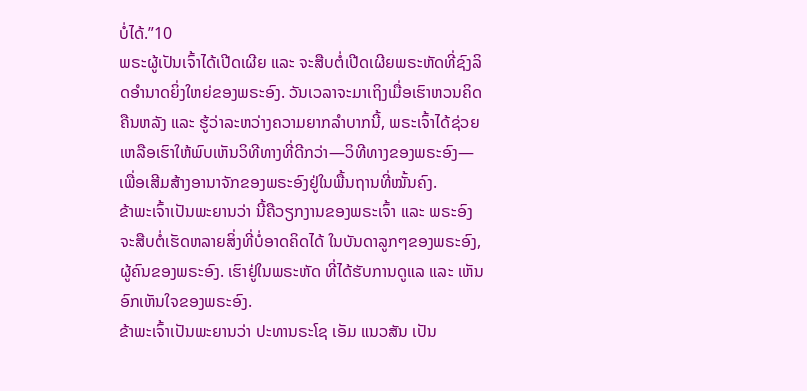ບໍ່ໄດ້.”10
ພຣະຜູ້ເປັນເຈົ້າໄດ້ເປີດເຜີຍ ແລະ ຈະສືບຕໍ່ເປີດເຜີຍພຣະຫັດທີ່ຊົງລິດອຳນາດຍິ່ງໃຫຍ່ຂອງພຣະອົງ. ວັນເວລາຈະມາເຖິງເມື່ອເຮົາຫວນຄິດຄືນຫລັງ ແລະ ຮູ້ວ່າລະຫວ່າງຄວາມຍາກລຳບາກນີ້, ພຣະເຈົ້າໄດ້ຊ່ວຍເຫລືອເຮົາໃຫ້ພົບເຫັນວິທີທາງທີ່ດີກວ່າ—ວິທີທາງຂອງພຣະອົງ—ເພື່ອເສີມສ້າງອານາຈັກຂອງພຣະອົງຢູ່ໃນພື້ນຖານທີ່ໝັ້ນຄົງ.
ຂ້າພະເຈົ້າເປັນພະຍານວ່າ ນີ້ຄືວຽກງານຂອງພຣະເຈົ້າ ແລະ ພຣະອົງຈະສືບຕໍ່ເຮັດຫລາຍສິ່ງທີ່ບໍ່ອາດຄິດໄດ້ ໃນບັນດາລູກໆຂອງພຣະອົງ, ຜູ້ຄົນຂອງພຣະອົງ. ເຮົາຢູ່ໃນພຣະຫັດ ທີ່ໄດ້ຮັບການດູແລ ແລະ ເຫັນອົກເຫັນໃຈຂອງພຣະອົງ.
ຂ້າພະເຈົ້າເປັນພະຍານວ່າ ປະທານຣະໂຊ ເອັມ ແນວສັນ ເປັນ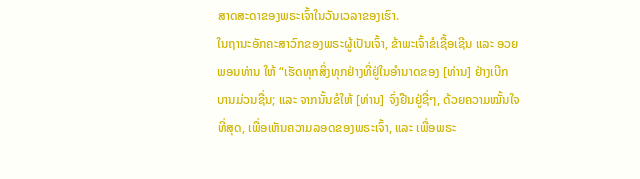ສາດສະດາຂອງພຣະເຈົ້າໃນວັນເວລາຂອງເຮົາ.
ໃນຖານະອັກຄະສາວົກຂອງພຣະຜູ້ເປັນເຈົ້າ, ຂ້າພະເຈົ້າຂໍເຊື້ອເຊີນ ແລະ ອວຍພອນທ່ານ ໃຫ້ “ເຮັດທຸກສິ່ງທຸກຢ່າງທີ່ຢູ່ໃນອຳນາດຂອງ [ທ່ານ] ຢ່າງເບີກບານມ່ວນຊື່ນ; ແລະ ຈາກນັ້ນຂໍໃຫ້ [ທ່ານ] ຈົ່ງຢືນຢູ່ຊື່ໆ, ດ້ວຍຄວາມໝັ້ນໃຈທີ່ສຸດ, ເພື່ອເຫັນຄວາມລອດຂອງພຣະເຈົ້າ, ແລະ ເພື່ອພຣະ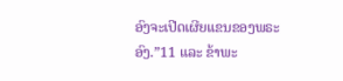ອົງຈະເປີດເຜີຍແຂນຂອງພຣະອົງ.”11 ແລະ ຂ້າພະ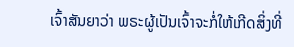ເຈົ້າສັນຍາວ່າ ພຣະຜູ້ເປັນເຈົ້າຈະກໍ່ໃຫ້ເກີດສິ່ງທີ່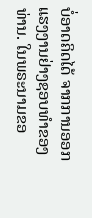ບໍ່ອາດຄິດໄດ້ ຈາກການອອກແຮງງານຢ່າງຊອບທຳຂອງທ່ານ. ໃນພຣະນາມຂອ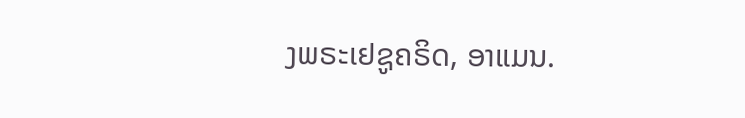ງພຣະເຢຊູຄຣິດ, ອາແມນ.